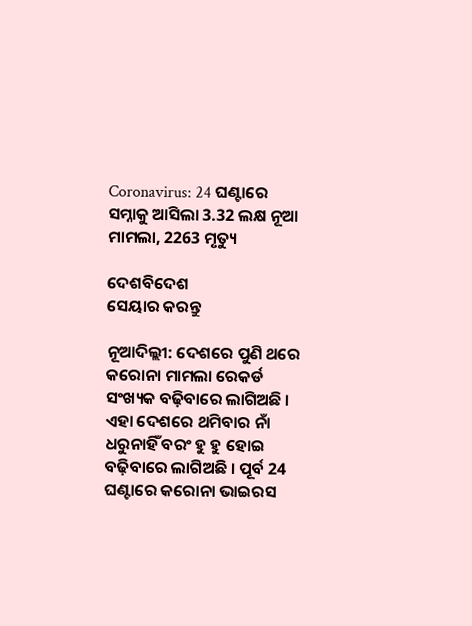Coronavirus: 24 ଘଣ୍ଟାରେ ସମ୍ନାକୁ ଆସିଲା 3.32 ଲକ୍ଷ ନୂଆ ମାମଲା, 2263 ମୃତ୍ୟୁ

ଦେଶବିଦେଶ
ସେୟାର କରନ୍ତୁ

ନୂଆଦିଲ୍ଲୀ: ଦେଶରେ ପୁଣି ଥରେ କରୋନା ମାମଲା ରେକର୍ଡ ସଂଖ୍ୟକ ବଢ଼ିବାରେ ଲାଗିଅଛି । ଏହା ଦେଶରେ ଥମିବାର ନାଁ ଧରୁନାହିଁ ବରଂ ହୁ ହୁ ହୋଇ ବଢ଼ିବାରେ ଲାଗିଅଛି । ପୂର୍ବ 24 ଘଣ୍ଟାରେ କରୋନା ଭାଇରସ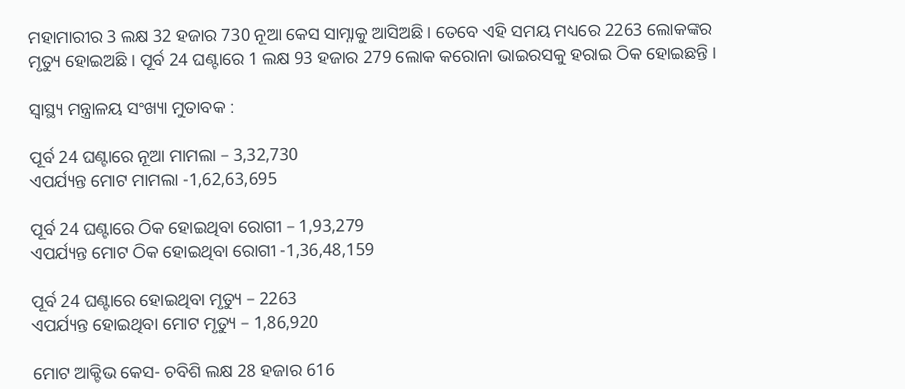ମହାମାରୀର 3 ଲକ୍ଷ 32 ହଜାର 730 ନୂଆ କେସ ସାମ୍ନାକୁ ଆସିଅଛି । ତେବେ ଏହି ସମୟ ମଧ୍ୟରେ 2263 ଲୋକଙ୍କର ମୃତ୍ୟୁ ହୋଇଅଛି । ପୂର୍ବ 24 ଘଣ୍ଟାରେ 1 ଲକ୍ଷ 93 ହଜାର 279 ଲୋକ କରୋନା ଭାଇରସକୁ ହରାଇ ଠିକ ହୋଇଛନ୍ତି ।

ସ୍ୱାସ୍ଥ୍ୟ ମନ୍ତ୍ରାଳୟ ସଂଖ୍ୟା ମୁତାବକ :

ପୂର୍ବ 24 ଘଣ୍ଟାରେ ନୂଆ ମାମଲା – 3,32,730
ଏପର୍ଯ୍ୟନ୍ତ ମୋଟ ମାମଲା -1,62,63,695

ପୂର୍ବ 24 ଘଣ୍ଟାରେ ଠିକ ହୋଇଥିବା ରୋଗୀ – 1,93,279
ଏପର୍ଯ୍ୟନ୍ତ ମୋଟ ଠିକ ହୋଇଥିବା ରୋଗୀ -1,36,48,159

ପୂର୍ବ 24 ଘଣ୍ଟାରେ ହୋଇଥିବା ମୃତ୍ୟୁ – 2263
ଏପର୍ଯ୍ୟନ୍ତ ହୋଇଥିବା ମୋଟ ମୃତ୍ୟୁ – 1,86,920

ମୋଟ ଆକ୍ଟିଭ କେସ- ଚବିଶି ଲକ୍ଷ 28 ହଜାର 616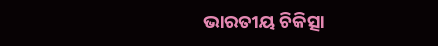ଭାରତୀୟ ଚିକିତ୍ସା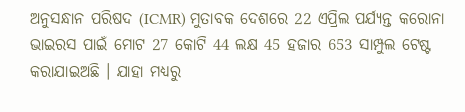ଅନୁସନ୍ଧାନ ପରିଷଦ (ICMR) ମୁତାବକ ଦେଶରେ 22 ଏପ୍ରିଲ ପର୍ଯ୍ୟନ୍ତ କରୋନା ଭାଇରସ ପାଇଁ ମୋଟ 27 କୋଟି 44 ଲକ୍ଷ 45 ହଜାର 653 ସାମ୍ପୁଲ ଟେଷ୍ଟ କରାଯାଇଅଛି । ଯାହା ମଧ୍ୟରୁ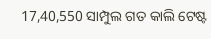17,40,550 ସାମ୍ପୁଲ ଗତ କାଲି ଟେଷ୍ଟ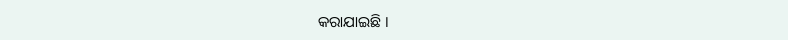କରାଯାଇଛି ।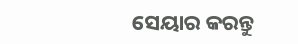ସେୟାର କରନ୍ତୁ